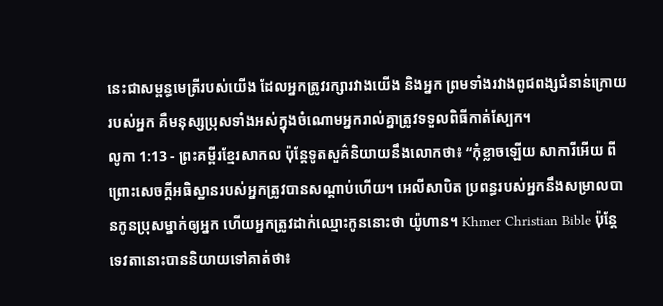នេះជាសម្ពន្ធមេត្រីរបស់យើង ដែលអ្នកត្រូវរក្សារវាងយើង និងអ្នក ព្រមទាំងរវាងពូជពង្សជំនាន់ក្រោយរបស់អ្នក គឺមនុស្សប្រុសទាំងអស់ក្នុងចំណោមអ្នករាល់គ្នាត្រូវទទួលពិធីកាត់ស្បែក។
លូកា 1:13 - ព្រះគម្ពីរខ្មែរសាកល ប៉ុន្តែទូតសួគ៌និយាយនឹងលោកថា៖ “កុំខ្លាចឡើយ សាការីអើយ ពីព្រោះសេចក្ដីអធិស្ឋានរបស់អ្នកត្រូវបានសណ្ដាប់ហើយ។ អេលីសាបិត ប្រពន្ធរបស់អ្នកនឹងសម្រាលបានកូនប្រុសម្នាក់ឲ្យអ្នក ហើយអ្នកត្រូវដាក់ឈ្មោះកូននោះថា យ៉ូហាន។ Khmer Christian Bible ប៉ុន្ដែទេវតានោះបាននិយាយទៅគាត់ថា៖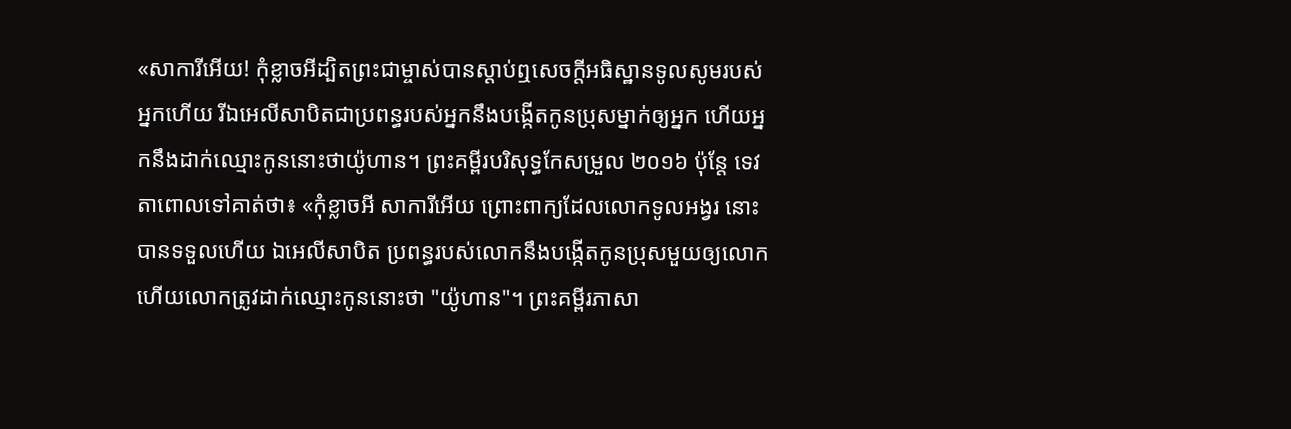«សាការីអើយ! កុំខ្លាចអីដ្បិតព្រះជាម្ចាស់បានស្ដាប់ឮសេចក្ដីអធិស្ឋានទូលសូមរបស់អ្នកហើយ រីឯអេលីសាបិតជាប្រពន្ធរបស់អ្នកនឹងបង្កើតកូនប្រុសម្នាក់ឲ្យអ្នក ហើយអ្នកនឹងដាក់ឈ្មោះកូននោះថាយ៉ូហាន។ ព្រះគម្ពីរបរិសុទ្ធកែសម្រួល ២០១៦ ប៉ុន្តែ ទេវតាពោលទៅគាត់ថា៖ «កុំខ្លាចអី សាការីអើយ ព្រោះពាក្យដែលលោកទូលអង្វរ នោះបានទទួលហើយ ឯអេលីសាបិត ប្រពន្ធរបស់លោកនឹងបង្កើតកូនប្រុសមួយឲ្យលោក ហើយលោកត្រូវដាក់ឈ្មោះកូននោះថា "យ៉ូហាន"។ ព្រះគម្ពីរភាសា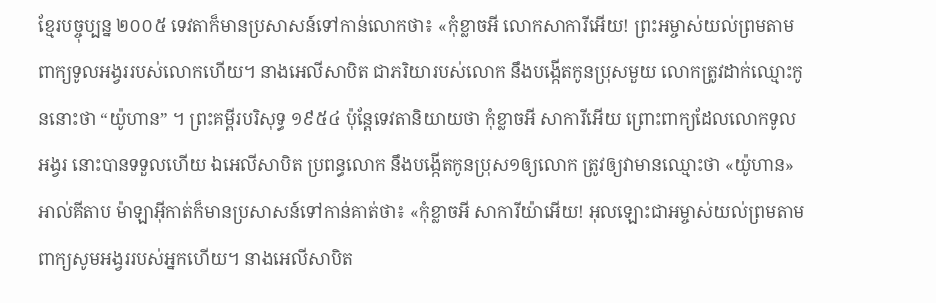ខ្មែរបច្ចុប្បន្ន ២០០៥ ទេវតាក៏មានប្រសាសន៍ទៅកាន់លោកថា៖ «កុំខ្លាចអី លោកសាការីអើយ! ព្រះអម្ចាស់យល់ព្រមតាមពាក្យទូលអង្វររបស់លោកហើយ។ នាងអេលីសាបិត ជាភរិយារបស់លោក នឹងបង្កើតកូនប្រុសមួយ លោកត្រូវដាក់ឈ្មោះកូននោះថា “យ៉ូហាន” ។ ព្រះគម្ពីរបរិសុទ្ធ ១៩៥៤ ប៉ុន្តែទេវតានិយាយថា កុំខ្លាចអី សាការីអើយ ព្រោះពាក្យដែលលោកទូលអង្វរ នោះបានទទួលហើយ ឯអេលីសាបិត ប្រពន្ធលោក នឹងបង្កើតកូនប្រុស១ឲ្យលោក ត្រូវឲ្យវាមានឈ្មោះថា «យ៉ូហាន» អាល់គីតាប ម៉ាឡាអ៊ីកាត់ក៏មានប្រសាសន៍ទៅកាន់គាត់ថា៖ «កុំខ្លាចអី សាការីយ៉ាអើយ! អុលឡោះជាអម្ចាស់យល់ព្រមតាមពាក្យសូមអង្វររបស់អ្នកហើយ។ នាងអេលីសាបិត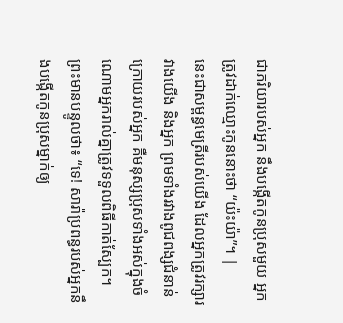ជាភរិយារបស់អ្នក នឹងបង្កើតកូនប្រុសមួយ អ្នកត្រូវដាក់ឈ្មោះកូននោះថា “យ៉ះយ៉ា”។ |
នេះជាសម្ពន្ធមេត្រីរបស់យើង ដែលអ្នកត្រូវរក្សារវាងយើង និងអ្នក ព្រមទាំងរវាងពូជពង្សជំនាន់ក្រោយរបស់អ្នក គឺមនុស្សប្រុសទាំងអស់ក្នុងចំណោមអ្នករាល់គ្នាត្រូវទទួលពិធីកាត់ស្បែក។
ព្រះមានបន្ទូលថា៖ “ទេ! សារ៉ាប្រពន្ធរបស់អ្នកនឹងបង្កើតកូនប្រុសម្នាក់ឲ្យ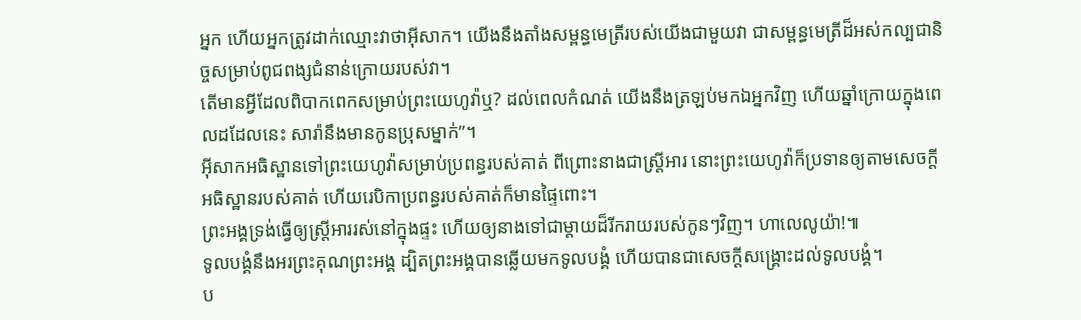អ្នក ហើយអ្នកត្រូវដាក់ឈ្មោះវាថាអ៊ីសាក។ យើងនឹងតាំងសម្ពន្ធមេត្រីរបស់យើងជាមួយវា ជាសម្ពន្ធមេត្រីដ៏អស់កល្បជានិច្ចសម្រាប់ពូជពង្សជំនាន់ក្រោយរបស់វា។
តើមានអ្វីដែលពិបាកពេកសម្រាប់ព្រះយេហូវ៉ាឬ? ដល់ពេលកំណត់ យើងនឹងត្រឡប់មកឯអ្នកវិញ ហើយឆ្នាំក្រោយក្នុងពេលដដែលនេះ សារ៉ានឹងមានកូនប្រុសម្នាក់”។
អ៊ីសាកអធិស្ឋានទៅព្រះយេហូវ៉ាសម្រាប់ប្រពន្ធរបស់គាត់ ពីព្រោះនាងជាស្ត្រីអារ នោះព្រះយេហូវ៉ាក៏ប្រទានឲ្យតាមសេចក្ដីអធិស្ឋានរបស់គាត់ ហើយរេបិកាប្រពន្ធរបស់គាត់ក៏មានផ្ទៃពោះ។
ព្រះអង្គទ្រង់ធ្វើឲ្យស្ត្រីអាររស់នៅក្នុងផ្ទះ ហើយឲ្យនាងទៅជាម្ដាយដ៏រីករាយរបស់កូនៗវិញ។ ហាលេលូយ៉ា!៕
ទូលបង្គំនឹងអរព្រះគុណព្រះអង្គ ដ្បិតព្រះអង្គបានឆ្លើយមកទូលបង្គំ ហើយបានជាសេចក្ដីសង្គ្រោះដល់ទូលបង្គំ។
ប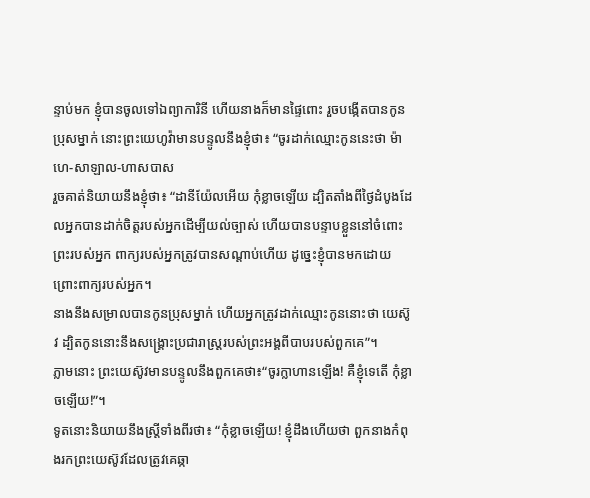ន្ទាប់មក ខ្ញុំបានចូលទៅឯព្យាការិនី ហើយនាងក៏មានផ្ទៃពោះ រួចបង្កើតបានកូនប្រុសម្នាក់ នោះព្រះយេហូវ៉ាមានបន្ទូលនឹងខ្ញុំថា៖ “ចូរដាក់ឈ្មោះកូននេះថា ម៉ាហេ-សាឡាល-ហាសបាស
រួចគាត់និយាយនឹងខ្ញុំថា៖ “ដានីយ៉ែលអើយ កុំខ្លាចឡើយ ដ្បិតតាំងពីថ្ងៃដំបូងដែលអ្នកបានដាក់ចិត្តរបស់អ្នកដើម្បីយល់ច្បាស់ ហើយបានបន្ទាបខ្លួននៅចំពោះព្រះរបស់អ្នក ពាក្យរបស់អ្នកត្រូវបានសណ្ដាប់ហើយ ដូច្នេះខ្ញុំបានមកដោយព្រោះពាក្យរបស់អ្នក។
នាងនឹងសម្រាលបានកូនប្រុសម្នាក់ ហើយអ្នកត្រូវដាក់ឈ្មោះកូននោះថា យេស៊ូវ ដ្បិតកូននោះនឹងសង្គ្រោះប្រជារាស្ត្ររបស់ព្រះអង្គពីបាបរបស់ពួកគេ”។
ភ្លាមនោះ ព្រះយេស៊ូវមានបន្ទូលនឹងពួកគេថា៖“ចូរក្លាហានឡើង! គឺខ្ញុំទេតើ កុំខ្លាចឡើយ!”។
ទូតនោះនិយាយនឹងស្ត្រីទាំងពីរថា៖ “កុំខ្លាចឡើយ! ខ្ញុំដឹងហើយថា ពួកនាងកំពុងរកព្រះយេស៊ូវដែលត្រូវគេឆ្កា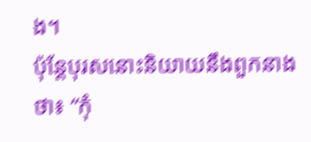ង។
ប៉ុន្តែបុរសនោះនិយាយនឹងពួកនាងថា៖ “កុំ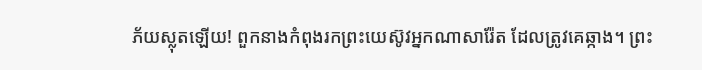ភ័យស្លុតឡើយ! ពួកនាងកំពុងរកព្រះយេស៊ូវអ្នកណាសារ៉ែត ដែលត្រូវគេឆ្កាង។ ព្រះ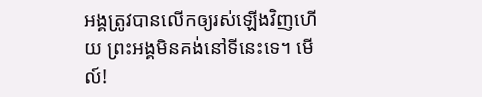អង្គត្រូវបានលើកឲ្យរស់ឡើងវិញហើយ ព្រះអង្គមិនគង់នៅទីនេះទេ។ មើល៍!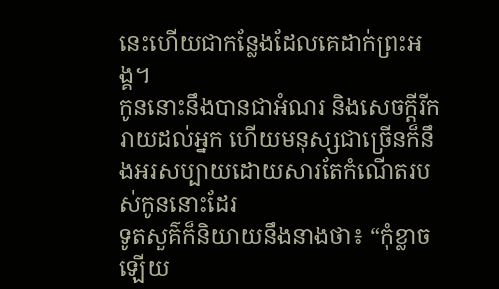នេះហើយជាកន្លែងដែលគេដាក់ព្រះអង្គ។
កូននោះនឹងបានជាអំណរ និងសេចក្ដីរីករាយដល់អ្នក ហើយមនុស្សជាច្រើនក៏នឹងអរសប្បាយដោយសារតែកំណើតរបស់កូននោះដែរ
ទូតសួគ៌ក៏និយាយនឹងនាងថា៖ “កុំខ្លាចឡើយ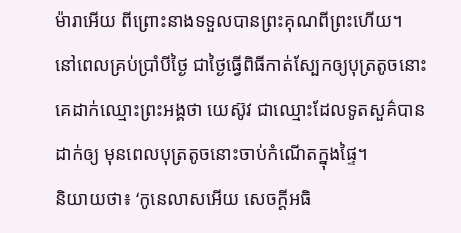ម៉ារាអើយ ពីព្រោះនាងទទួលបានព្រះគុណពីព្រះហើយ។
នៅពេលគ្រប់ប្រាំបីថ្ងៃ ជាថ្ងៃធ្វើពិធីកាត់ស្បែកឲ្យបុត្រតូចនោះ គេដាក់ឈ្មោះព្រះអង្គថា យេស៊ូវ ជាឈ្មោះដែលទូតសួគ៌បានដាក់ឲ្យ មុនពេលបុត្រតូចនោះចាប់កំណើតក្នុងផ្ទៃ។
និយាយថា៖ ‘កូនេលាសអើយ សេចក្ដីអធិ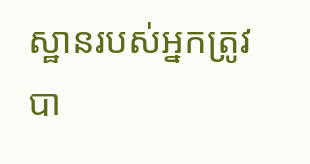ស្ឋានរបស់អ្នកត្រូវបា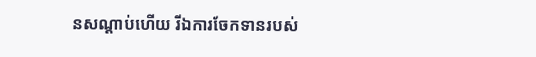នសណ្ដាប់ហើយ រីឯការចែកទានរបស់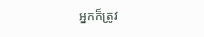អ្នកក៏ត្រូវ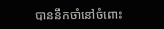បាននឹកចាំនៅចំពោះ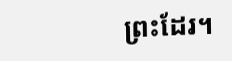ព្រះដែរ។